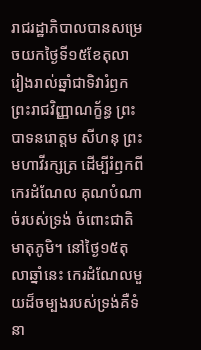រាជរដ្ឋាភិបាលបានសម្រេចយកថ្ងៃទី១៥ខែតុលា រៀងរាល់ឆ្នាំជាទិវារំឭកព្រះរាជវិញ្ញាណក្ខ័ន្ធ ព្រះបាទនរោត្តម សីហនុ ព្រះមហាវីរក្សត្រ ដើម្បីរំឭកពីកេរដំណែល គុណបំណាច់របស់ទ្រង់ ចំពោះជាតិមាតុភូមិ។ នៅថ្ងៃ១៥តុលាឆ្នាំនេះ កេរដំណែលមួយដ៏ចម្បងរបស់ទ្រង់គឺទំនា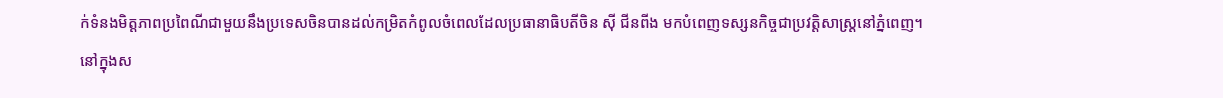ក់ទំនងមិត្តភាពប្រពៃណីជាមួយនឹងប្រទេសចិនបានដល់កម្រិតកំពូលចំពេលដែលប្រធានាធិបតីចិន ស៊ី ជីនពីង មកបំពេញទស្សនកិច្ចជាប្រវត្តិសាស្ត្រនៅភ្នំពេញ។
នៅក្នុងស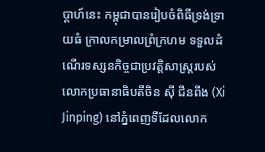ប្ដាហ៍នេះ កម្ពុជាបានរៀបចំពិធីទ្រង់ទ្រាយធំ ក្រាលកម្រាលព្រំក្រហម ទទួលដំណើរទស្សនកិច្ចជាប្រវត្តិសាស្ត្ររបស់លោកប្រធានាធិបតីចិន ស៊ី ជីនពីង (Xi Jinping) នៅភ្នំពេញទីដែលលោក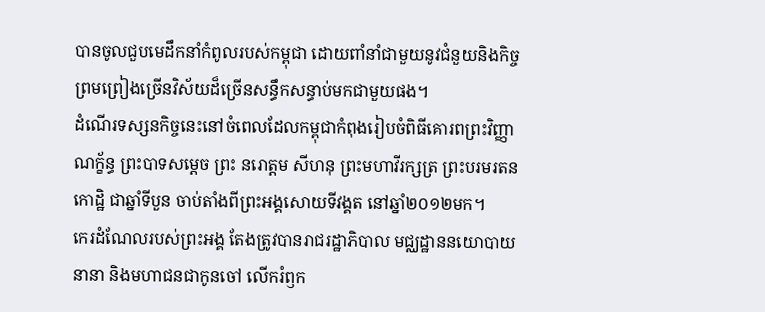បានចូលជួបមេដឹកនាំកំពូលរបស់កម្ពុជា ដោយពាំនាំជាមួយនូវជំនួយនិងកិច្ចព្រមព្រៀងច្រើនវិស័យដ៏ច្រើនសន្ធឹកសន្ធាប់មកជាមួយផង។
ដំណើរទស្សនកិច្ចនេះនៅចំពេលដែលកម្ពុជាកំពុងរៀបចំពិធីគោរពព្រះវិញ្ញាណក្ខ័ន្ធ ព្រះបាទសម្ដេច ព្រះ នរោត្តម សីហនុ ព្រះមហាវីរក្សត្រ ព្រះបរមរតនកោដ្ឋិ ជាឆ្នាំទីបួន ចាប់តាំងពីព្រះអង្គសោយទីវង្គត នៅឆ្នាំ២០១២មក។
កេរដំណែលរបស់ព្រះអង្គ តែងត្រូវបានរាជរដ្ឋាភិបាល មជ្ឈដ្ឋាននយោបាយនានា និងមហាជនជាកូនចៅ លើករំឭក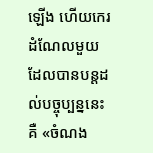ឡើង ហើយកេរដំណែលមួយដែលបានបន្តដល់បច្ចុប្បន្ននេះគឺ «ចំណង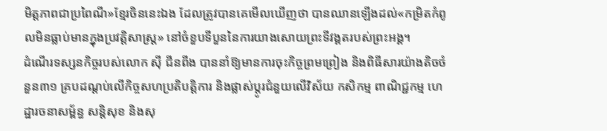មិត្តភាពជាប្រពៃណី»ខ្មែរចិននេះឯង ដែលត្រូវបានគេមើលឃើញថា បានឈានឡើងដល់«កម្រិតកំពូលមិនធ្លាប់មានក្នុងប្រវត្តិសាស្ត្រ» នៅចំខួបទីបួននៃការយាងសោយព្រះទីវង្គតរបស់ព្រះអង្គ។
ដំណើរទស្សនកិច្ចរបស់លោក ស៊ី ជីនពីង បាននាំឱ្យមានការចុះកិច្ចព្រមព្រៀង និងពិធីសារយ៉ាងតិចចំនួន៣១ គ្របដណ្ដប់លើកិច្ចសហប្រតិបត្តិការ និងផ្លាស់ប្ដូរជំនួយលើវិស័យ កសិកម្ម ពាណិជ្ជកម្ម ហេដ្ឋារចនាសម្ព័ន្ធ សន្តិសុខ និងសុ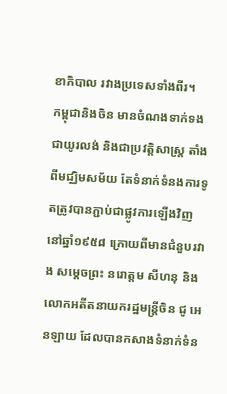ខាភិបាល រវាងប្រទេសទាំងពីរ។
កម្ពុជានិងចិន មានចំណងទាក់ទងជាយូរលង់ និងជាប្រវត្តិសាស្ត្រ តាំងពីមជ្ឈិមសម័យ តែទំនាក់ទំនងការទូតត្រូវបានភ្ជាប់ជាផ្លូវការឡើងវិញ នៅឆ្នាំ១៩៥៨ ក្រោយពីមានជំនួបរវាង សម្ដេចព្រះ នរោត្តម សីហនុ និងលោកអតីតនាយករដ្ឋមន្ត្រីចិន ជូ អេនឡាយ ដែលបានកសាងទំនាក់ទំន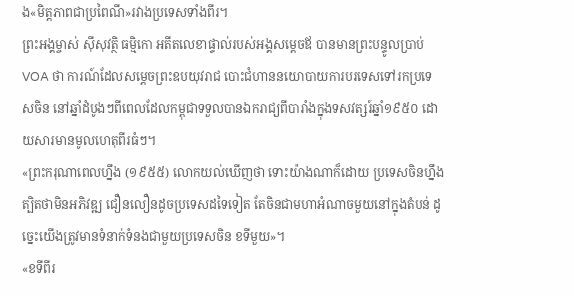ង«មិត្តភាពជាប្រពៃណី»រវាងប្រទេសទាំងពីរ។
ព្រះអង្គម្ចាស់ ស៊ីសុវត្ថិ ធម្មិកោ អតីតលេខាផ្ទាល់របស់អង្គសម្ដេចឪ បានមានព្រះបន្ទូលប្រាប់ VOA ថា ការណ៍ដែលសម្ដេចព្រះឧបយុវរាជ បោះជំហាននយោបាយការបរទេសទៅរកប្រទេសចិន នៅឆ្នាំដំបូងៗពីពេលដែលកម្ពុជាទទួលបានឯករាជ្យពីបារាំងក្នុងទសវត្សរ៍ឆ្នាំ១៩៥០ ដោយសារមានមូលហេតុពីរធំៗ។
«ព្រះករុណាពេលហ្នឹង (១៩៥៥) លោកយល់ឃើញថា ទោះយ៉ាងណាក៏ដោយ ប្រទេសចិនហ្នឹង ត្បិតថាមិនអភិវឌ្ឍ ជឿនលឿនដូចប្រទេសដទៃទៀត តែចិនជាមហាអំណាចមួយនៅក្នុងតំបន់ ដូច្នេះយើងត្រូវមានទំនាក់ទំនងជាមួយប្រទេសចិន ខទីមួយ»។
«ខទីពីរ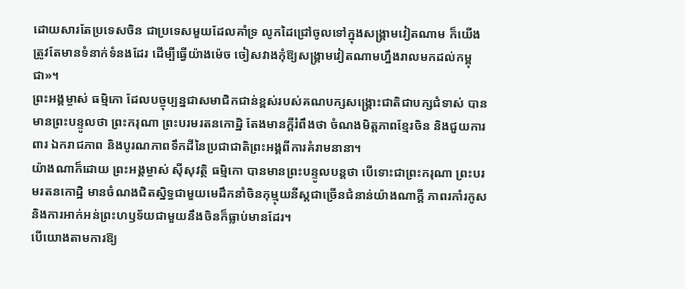ដោយសារតែប្រទេសចិន ជាប្រទេសមួយដែលគាំទ្រ លូកដៃជ្រៅចូលទៅក្នុងសង្គ្រាមវៀតណាម ក៏យើងត្រូវតែមានទំនាក់ទំនងដែរ ដើម្បីធ្វើយ៉ាងម៉េច ចៀសវាងកុំឱ្យសង្គ្រាមវៀតណាមហ្នឹងរាលមកដល់កម្ពុជា»។
ព្រះអង្គម្ចាស់ ធម្មិកោ ដែលបច្ចុប្បន្នជាសមាជិកជាន់ខ្ពស់របស់គណបក្សសង្គ្រោះជាតិជាបក្សជំទាស់ បានមានព្រះបន្ទូលថា ព្រះករុណា ព្រះបរមរតនកោដិ្ឋ តែងមានក្ដីរំពឹងថា ចំណងមិត្តភាពខ្មែរចិន និងជួយការពារ ឯករាជភាព និងបូរណភាពទឹកដីនៃប្រជាជាតិព្រះអង្គពីការគំរាមនានា។
យ៉ាងណាក៏ដោយ ព្រះអង្គម្ចាស់ ស៊ីសុវត្ថិ ធម្មិកោ បានមានព្រះបន្ទូលបន្តថា បើទោះជាព្រះករុណា ព្រះបរមរតនកោដ្ឋិ មានចំណងជិតស្និទ្ធជាមួយមេដឹកនាំចិនកុម្មុយនីស្តជាច្រើនជំនាន់យ៉ាងណាក្ដី ភាពរកាំរកូស និងការអាក់អន់ព្រះហឫទ័យជាមួយនឹងចិនក៏ធ្លាប់មានដែរ។
បើយោងតាមការឱ្យ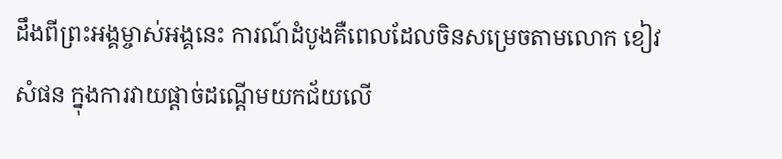ដឹងពីព្រះអង្គម្ចាស់អង្គនេះ ការណ៍ដំបូងគឺពេលដែលចិនសម្រេចតាមលោក ខៀវ សំផន ក្នុងការវាយផ្ដាច់ដណ្ដើមយកជ័យលើ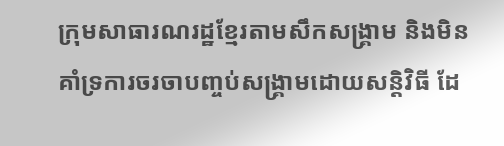ក្រុមសាធារណរដ្ឋខ្មែរតាមសឹកសង្គ្រាម និងមិនគាំទ្រការចរចាបញ្ចប់សង្គ្រាមដោយសន្តិវិធី ដែ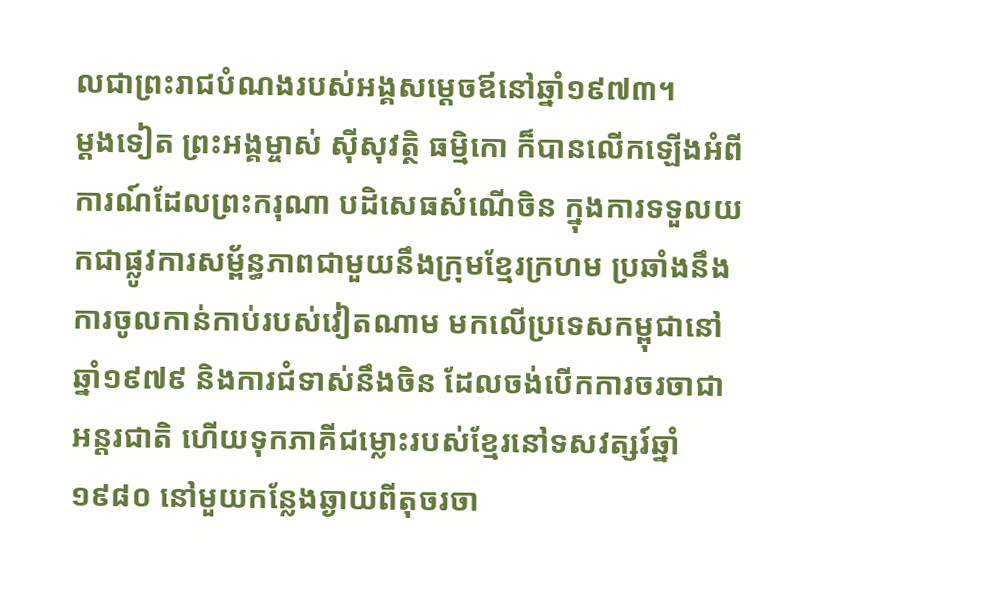លជាព្រះរាជបំណងរបស់អង្គសម្ដេចឪនៅឆ្នាំ១៩៧៣។
ម្ដងទៀត ព្រះអង្គម្ចាស់ ស៊ីសុវត្ថិ ធម្មិកោ ក៏បានលើកឡើងអំពីការណ៍ដែលព្រះករុណា បដិសេធសំណើចិន ក្នុងការទទួលយកជាផ្លូវការសម្ព័ន្ធភាពជាមួយនឹងក្រុមខ្មែរក្រហម ប្រឆាំងនឹងការចូលកាន់កាប់របស់វៀតណាម មកលើប្រទេសកម្ពុជានៅឆ្នាំ១៩៧៩ និងការជំទាស់នឹងចិន ដែលចង់បើកការចរចាជាអន្តរជាតិ ហើយទុកភាគីជម្លោះរបស់ខ្មែរនៅទសវត្សរ៍ឆ្នាំ១៩៨០ នៅមួយកន្លែងឆ្ងាយពីតុចរចា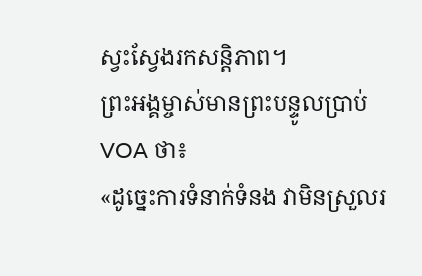ស្វះស្វែងរកសន្តិភាព។
ព្រះអង្គម្ចាស់មានព្រះបន្ទូលប្រាប់ VOA ថា៖
«ដូច្នេះការទំនាក់ទំនង វាមិនស្រួលរ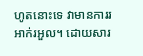ហូតនោះទេ វាមានការរអាក់រអួល។ ដោយសារ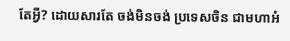តែអ្វី? ដោយសារតែ ចង់មិនចង់ ប្រទេសចិន ជាមហាអំ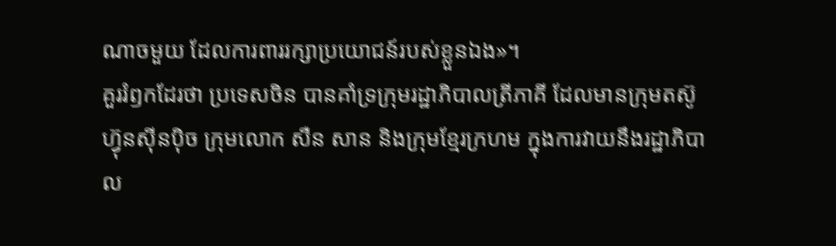ណាចមួយ ដែលការពាររក្សាប្រយោជន៍របស់ខ្លួនឯង»។
គួររំឭកដែរថា ប្រទេសចិន បានគាំទ្រក្រុមរដ្ឋាភិបាលត្រីភាគី ដែលមានក្រុមតស៊ូហ៊្វុនស៊ីនប៉ិច ក្រុមលោក សឺន សាន និងក្រុមខ្មែរក្រហម ក្នុងការវាយនឹងរដ្ឋាភិបាល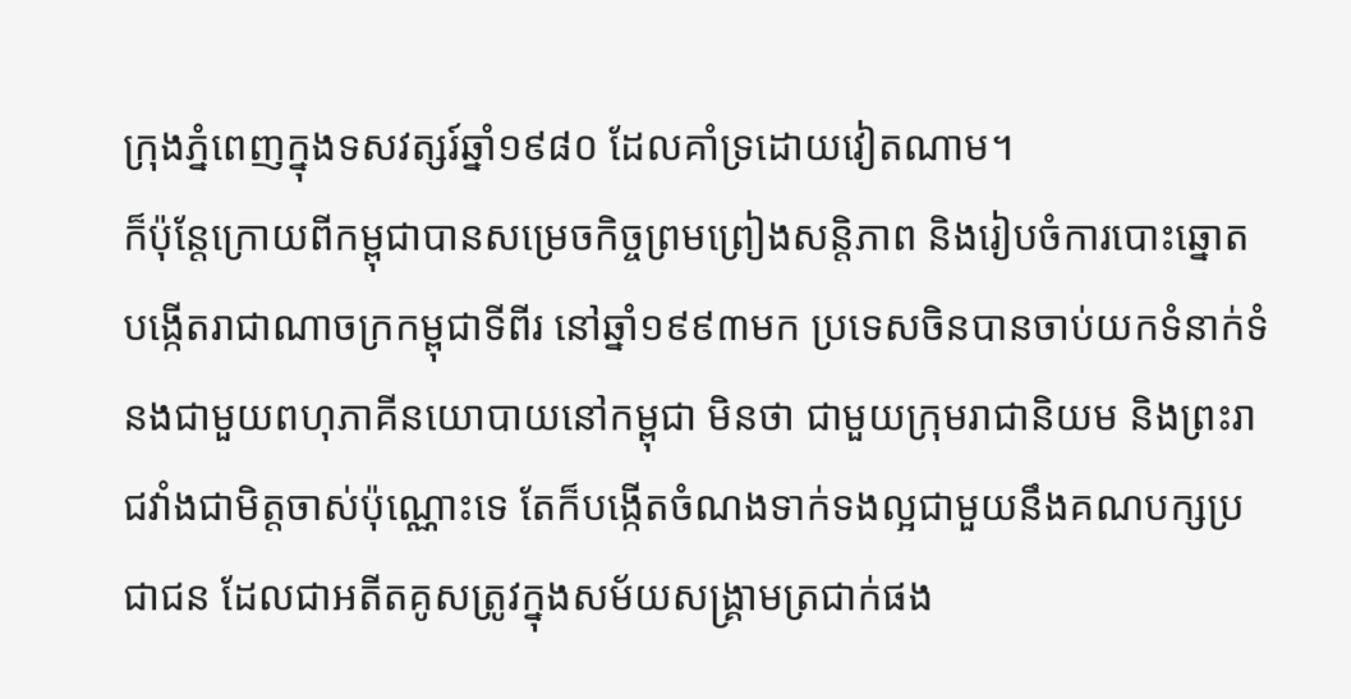ក្រុងភ្នំពេញក្នុងទសវត្សរ៍ឆ្នាំ១៩៨០ ដែលគាំទ្រដោយវៀតណាម។
ក៏ប៉ុន្តែក្រោយពីកម្ពុជាបានសម្រេចកិច្ចព្រមព្រៀងសន្ដិភាព និងរៀបចំការបោះឆ្នោត បង្កើតរាជាណាចក្រកម្ពុជាទីពីរ នៅឆ្នាំ១៩៩៣មក ប្រទេសចិនបានចាប់យកទំនាក់ទំនងជាមួយពហុភាគីនយោបាយនៅកម្ពុជា មិនថា ជាមួយក្រុមរាជានិយម និងព្រះរាជវាំងជាមិត្តចាស់ប៉ុណ្ណោះទេ តែក៏បង្កើតចំណងទាក់ទងល្អជាមួយនឹងគណបក្សប្រជាជន ដែលជាអតីតគូសត្រូវក្នុងសម័យសង្គ្រាមត្រជាក់ផង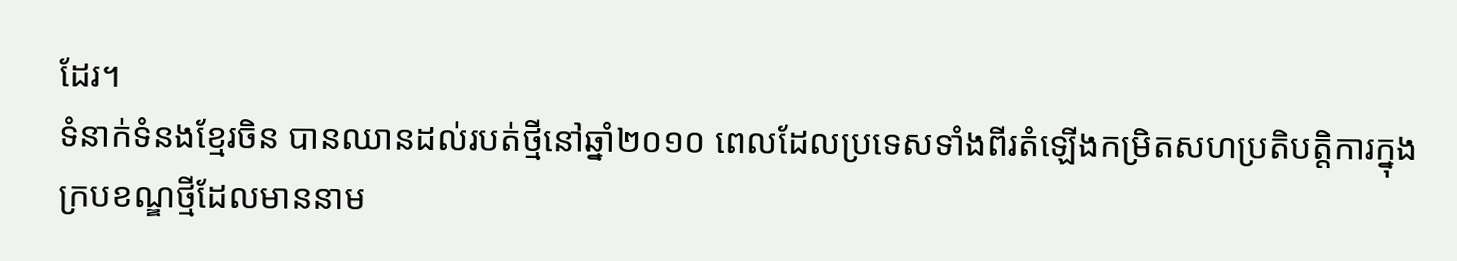ដែរ។
ទំនាក់ទំនងខ្មែរចិន បានឈានដល់របត់ថ្មីនៅឆ្នាំ២០១០ ពេលដែលប្រទេសទាំងពីរតំឡើងកម្រិតសហប្រតិបត្តិការក្នុងក្របខណ្ឌថ្មីដែលមាននាម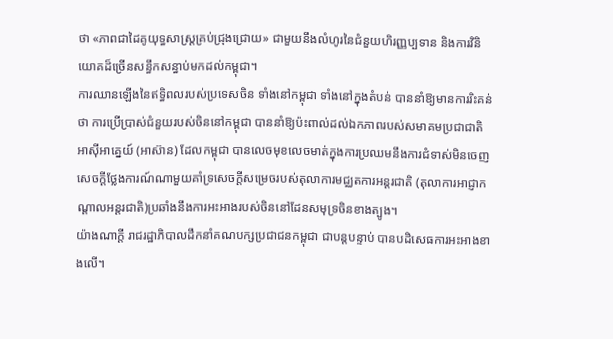ថា «ភាពជាដៃគូយុទ្ធសាស្ត្រគ្រប់ជ្រុងជ្រោយ» ជាមួយនឹងលំហូរនៃជំនួយហិរញ្ញប្បទាន និងការវិនិយោគដ៏ច្រើនសន្ធឹកសន្ធាប់មកដល់កម្ពុជា។
ការឈានឡើងនៃឥទ្ធិពលរបស់ប្រទេសចិន ទាំងនៅកម្ពុជា ទាំងនៅក្នុងតំបន់ បាននាំឱ្យមានការរិះគន់ថា ការប្រើប្រាស់ជំនួយរបស់ចិននៅកម្ពុជា បាននាំឱ្យប៉ះពាល់ដល់ឯកភាពរបស់សមាគមប្រជាជាតិអាស៊ីអាគ្នេយ៍ (អាស៊ាន) ដែលកម្ពុជា បានលេចមុខលេចមាត់ក្នុងការប្រឈមនឹងការជំទាស់មិនចេញសេចក្ដីថ្លែងការណ៍ណាមួយគាំទ្រសេចក្ដីសម្រេចរបស់តុលាការមជ្ឈតការអន្តរជាតិ (តុលាការអាជ្ញាកណ្តាលអន្តរជាតិ)ប្រឆាំងនឹងការអះអាងរបស់ចិននៅដែនសមុទ្រចិនខាងត្បូង។
យ៉ាងណាក្ដី រាជរដ្ឋាភិបាលដឹកនាំគណបក្សប្រជាជនកម្ពុជា ជាបន្តបន្ទាប់ បានបដិសេធការអះអាងខាងលើ។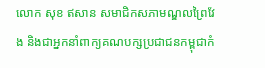លោក សុខ ឥសាន សមាជិកសភាមណ្ឌលព្រៃវែង និងជាអ្នកនាំពាក្យគណបក្សប្រជាជនកម្ពុជាកំ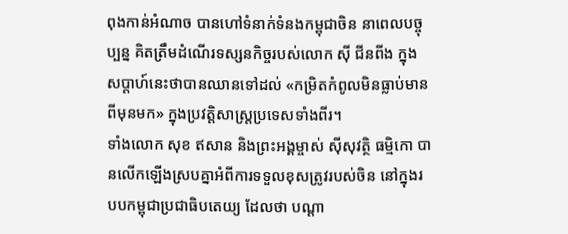ពុងកាន់អំណាច បានហៅទំនាក់ទំនងកម្ពុជាចិន នាពេលបច្ចុប្បន្ន គិតត្រឹមដំណើរទស្សនកិច្ចរបស់លោក ស៊ី ជីនពីង ក្នុងសប្ដាហ៍នេះថាបានឈានទៅដល់ «កម្រិតកំពូលមិនធ្លាប់មានពីមុនមក» ក្នុងប្រវត្តិសាស្ត្រប្រទេសទាំងពីរ។
ទាំងលោក សុខ ឥសាន និងព្រះអង្គម្ចាស់ ស៊ីសុវត្ថិ ធម្មិកោ បានលើកឡើងស្របគ្នាអំពីការទទួលខុសត្រូវរបស់ចិន នៅក្នុងរបបកម្ពុជាប្រជាធិបតេយ្យ ដែលថា បណ្ដា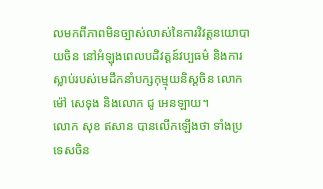លមកពីភាពមិនច្បាស់លាស់នៃការវិវត្តនយោបាយចិន នៅអំឡុងពេលបដិវត្ដន៍វប្បធម៌ និងការស្លាប់របស់មេដឹកនាំបក្សកុម្មុយនិស្តចិន លោក ម៉ៅ សេទុង និងលោក ជូ អេនឡាយ។
លោក សុខ ឥសាន បានលើកឡើងថា ទាំងប្រទេសចិន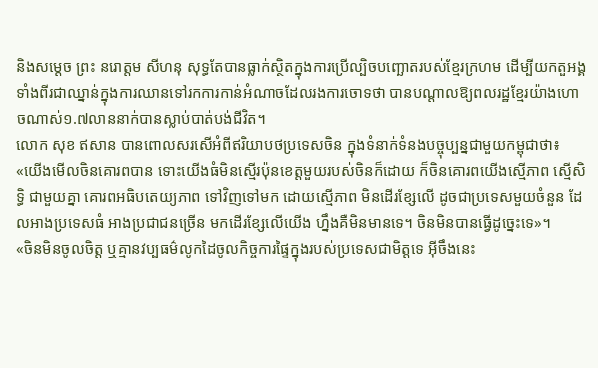និងសម្ដេច ព្រះ នរោត្តម សីហនុ សុទ្ធតែបានធ្លាក់ស្ថិតក្នុងការប្រើល្បិចបញ្ឆោតរបស់ខ្មែរក្រហម ដើម្បីយកតួអង្គទាំងពីរជាឈ្នាន់ក្នុងការឈានទៅរកការកាន់អំណាចដែលរងការចោទថា បានបណ្ដាលឱ្យពលរដ្ឋខ្មែរយ៉ាងហោចណាស់១.៧លាននាក់បានស្លាប់បាត់បង់ជីវិត។
លោក សុខ ឥសាន បានពោលសរសើអំពីឥរិយាបថប្រទេសចិន ក្នុងទំនាក់ទំនងបច្ចុប្បន្នជាមួយកម្ពុជាថា៖
«យើងមើលចិនគោរពបាន ទោះយើងធំមិនស្មើរប៉ុនខេត្តមួយរបស់ចិនក៏ដោយ ក៏ចិនគោរពយើងស្មើភាព ស្មើសិទ្ធិ ជាមួយគ្នា គោរពអធិបតេយ្យភាព ទៅវិញទៅមក ដោយស្មើភាព មិនដើរខ្សែលើ ដូចជាប្រទេសមួយចំនួន ដែលអាងប្រទេសធំ អាងប្រជាជនច្រើន មកដើរខ្សែលើយើង ហ្នឹងគឺមិនមានទេ។ ចិនមិនបានធ្វើដូច្នេះទេ»។
«ចិនមិនចូលចិត្ត ឬគ្មានវប្បធម៌លូកដៃចូលកិច្ចការផ្ទៃក្នុងរបស់ប្រទេសជាមិត្តទេ អ៊ីចឹងនេះ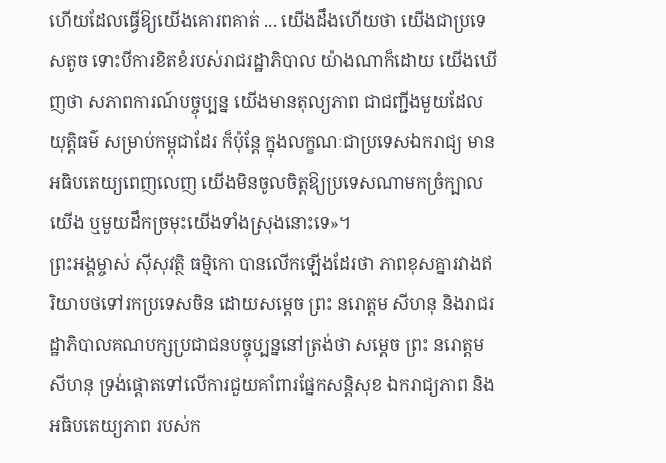ហើយដែលធ្វើឱ្យយើងគោរពគាត់ ... យើងដឹងហើយថា យើងជាប្រទេសតូច ទោះបីការខិតខំរបស់រាជរដ្ឋាភិបាល យ៉ាងណាក៏ដោយ យើងឃើញថា សភាពការណ៍បច្ចុប្បន្ន យើងមានតុល្យភាព ជាជញ្ជីងមួយដែលយុត្តិធម៌ សម្រាប់កម្ពុជាដែរ ក៏ប៉ុន្តែ ក្នុងលក្ខណៈជាប្រទេសឯករាជ្យ មានអធិបតេយ្យពេញលេញ យើងមិនចូលចិត្តឱ្យប្រទេសណាមកច្រំក្បាលយើង ឬមួយដឹកច្រមុះយើងទាំងស្រុងនោះទេ»។
ព្រះអង្គម្ចាស់ ស៊ីសុវត្ថិ ធម្មិកោ បានលើកឡើងដែរថា ភាពខុសគ្នារវាងឥរិយាបថទៅរកប្រទេសចិន ដោយសម្ដេច ព្រះ នរោត្តម សីហនុ និងរាជរដ្ឋាភិបាលគណបក្សប្រជាជនបច្ចុប្បន្ននៅត្រង់ថា សម្ដេច ព្រះ នរោត្តម សីហនុ ទ្រង់ផ្ដោតទៅលើការជួយគាំពារផ្នែកសន្តិសុខ ឯករាជ្យភាព និងអធិបតេយ្យភាព របស់ក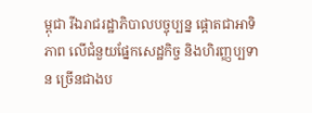ម្ពុជា រីឯរាជរដ្ឋាភិបាលបច្ចុប្បន្ន ផ្ដោតជាអាទិភាព លើជំនួយផ្នែកសេដ្ឋកិច្ច និងហិរញ្ញប្បទាន ច្រើនជាងប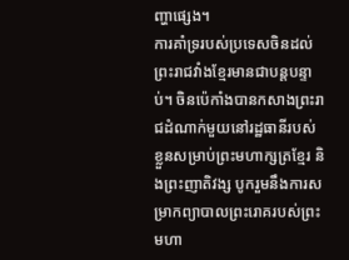ញ្ហាផ្សេង។
ការគាំទ្ររបស់ប្រទេសចិនដល់ព្រះរាជវាំងខ្មែរមានជាបន្តបន្ទាប់។ ចិនប៉េកាំងបានកសាងព្រះរាជដំណាក់មួយនៅរដ្ឋធានីរបស់ខ្លួនសម្រាប់ព្រះមហាក្សត្រខ្មែរ និងព្រះញាតិវង្ស បូករួមនឹងការសម្រាកព្យាបាលព្រះរោគរបស់ព្រះមហា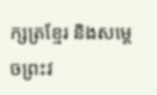ក្សត្រខ្មែរ និងសម្ដេចព្រះវ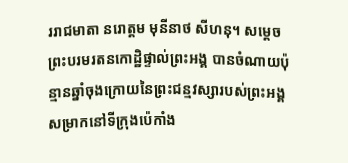ររាជមាតា នរោត្តម មុនីនាថ សីហនុ។ សម្ដេចព្រះបរមរតនកោដ្ឋិផ្ទាល់ព្រះអង្គ បានចំណាយប៉ុន្មានឆ្នាំចុងក្រោយនៃព្រះជន្មវស្សារបស់ព្រះអង្គសម្រាកនៅទីក្រុងប៉េកាំង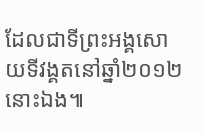ដែលជាទីព្រះអង្គសោយទីវង្គតនៅឆ្នាំ២០១២នោះឯង៕